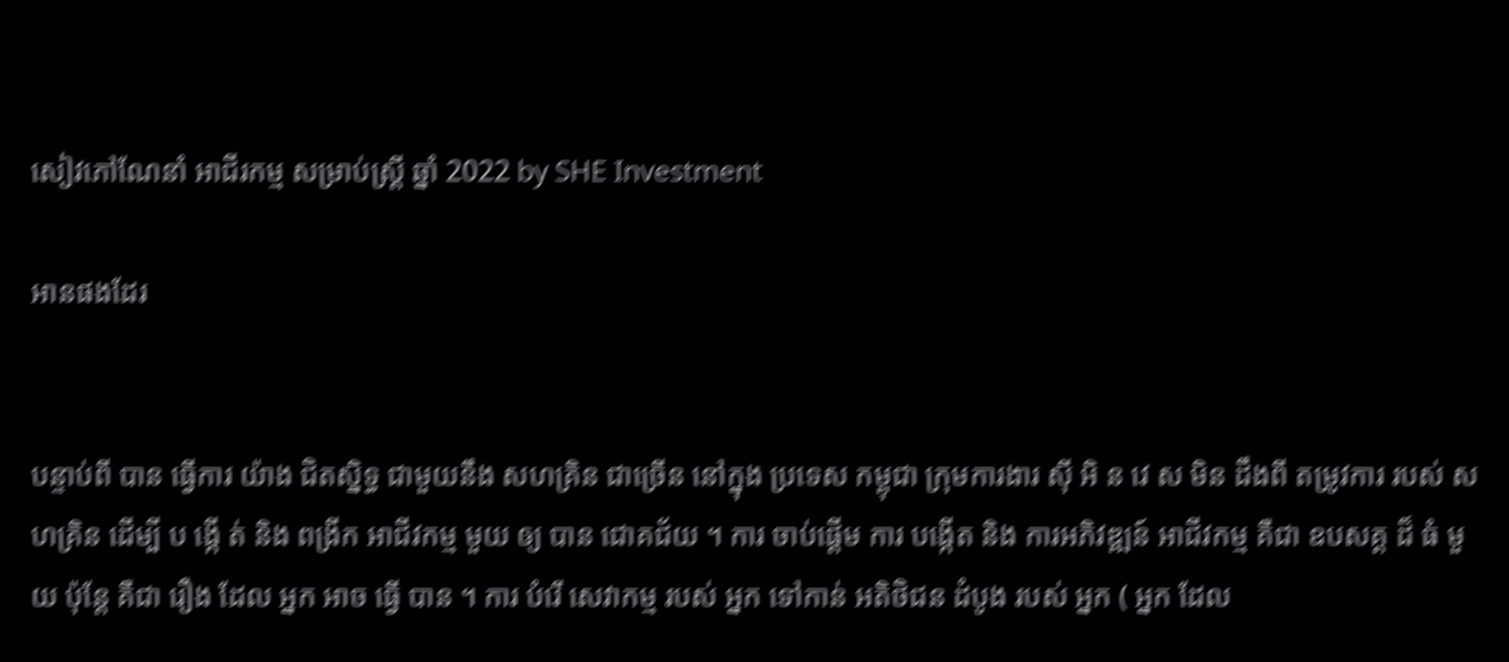សៀវភៅណែនាំ អាជីរកម្ម សម្រាប់ស្ត្រី ឆ្នាំ 2022 by SHE Investment

អានផងដែរ


បន្ទាប់ពី បាន ធ្វើការ យ៉ាង ជិតស្និទ្ធ ជាមួយនឹង សហគ្រិន ជាច្រើន នៅក្នុង ប្រទេស កម្ពុជា ក្រុមការងារ ស៊ី អិ ន វេ ស មិន ដឹងពី តម្រូវការ របស់ សហគ្រិន ដើម្បី ប ង្កើ ត់ និង ពង្រីក អាជីវកម្ម មួយ ឲ្យ បាន ជោគជ័យ ។ ការ ចាប់ផ្តើម ការ បង្កើត និង ការអភិវឌ្ឍន៍ អាជីវកម្ម គឺជា ឧបសគ្គ ដ៏ ធំ មួយ ប៉ុន្តែ គឺជា រឿង ដែល អ្នក អាច ធ្វើ បាន ។ ការ បំរើ សេវាកម្ម របស់ អ្នក ទៅកាន់ អតិថិជន ដំបូង របស់ អ្នក ( អ្នក ដែល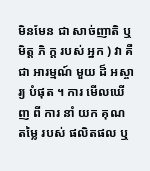មិនមែន ជា សាច់ញាតិ ឬ មិត្ត ភិ ក្ត របស់ អ្នក ) វា គឺជា អារម្មណ៍ មួយ ដ៏ អស្ចារ្យ បំផុត ។ ការ មើលឃើញ ពី ការ នាំ យក គុណ តម្លៃ របស់ ផលិតផល ឬ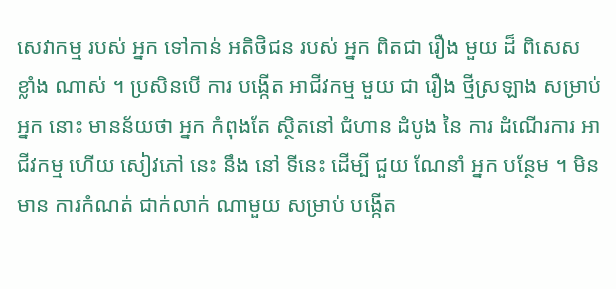សេវាកម្ម របស់ អ្នក ទៅកាន់ អតិថិជន របស់ អ្នក ពិតជា រឿង មួយ ដ៏ ពិសេស ខ្លាំង ណាស់ ។ ប្រសិនបើ ការ បង្កើត អាជីវកម្ម មួយ ជា រឿង ថ្មីស្រឡាង សម្រាប់ អ្នក នោះ មានន័យថា អ្នក កំពុងតែ ស្ថិតនៅ ជំហាន ដំបូង នៃ ការ ដំណើរការ អាជីវកម្ម ហើយ សៀវភៅ នេះ នឹង នៅ ទីនេះ ដើម្បី ជួយ ណែនាំ អ្នក បន្ថែម ។ មិន មាន ការកំណត់ ជាក់លាក់ ណាមួយ សម្រាប់ បង្កើត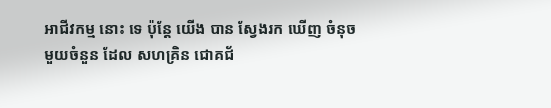អាជីវកម្ម នោះ ទេ ប៉ុន្តែ យើង បាន ស្វែងរក ឃើញ ចំនុច មួយចំនួន ដែល សហគ្រិន ជោគជ័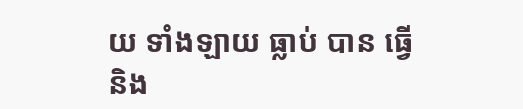យ ទាំងឡាយ ធ្លាប់ បាន ធ្វើ និង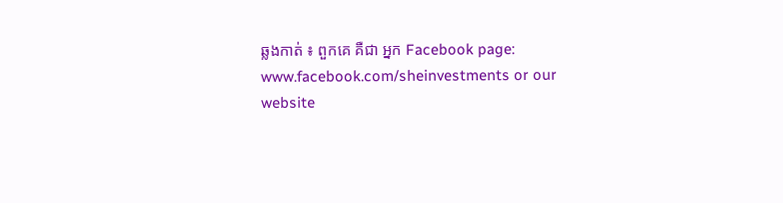ឆ្លងកាត់ ៖ ពួកគេ គឺជា អ្នក Facebook page: www.facebook.com/sheinvestments or our website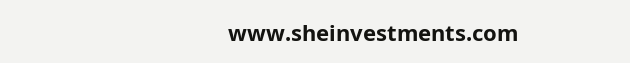www.sheinvestments.com